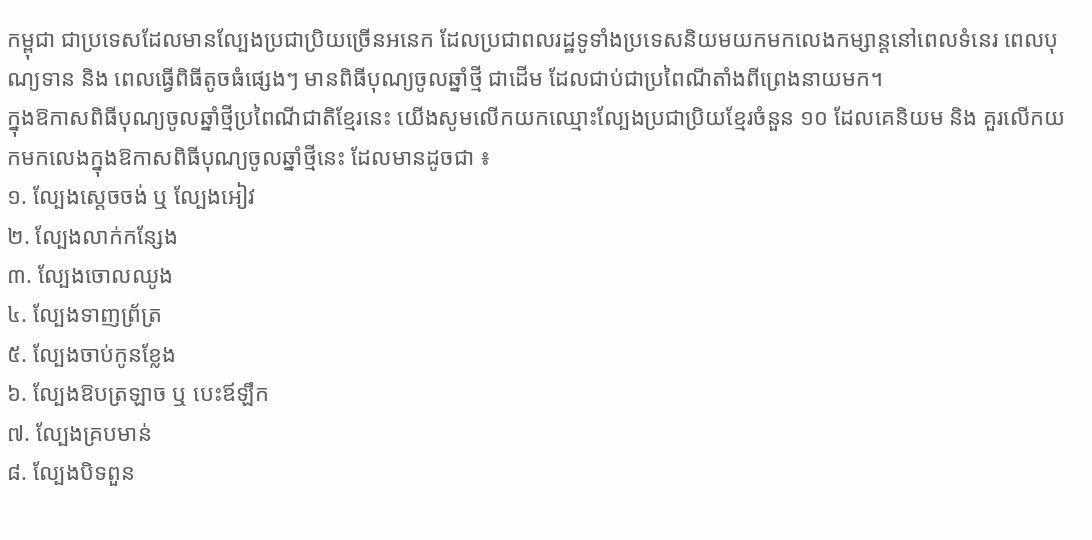កម្ពុជា ជាប្រទេសដែលមានល្បែងប្រជាប្រិយច្រើនអនេក ដែលប្រជាពលរដ្ឋទូទាំងប្រទេសនិយមយកមកលេងកម្សាន្តនៅពេលទំនេរ ពេលបុណ្យទាន និង ពេលធ្វើពិធីតូចធំផ្សេងៗ មានពិធីបុណ្យចូលឆ្នាំថ្មី ជាដើម ដែលជាប់ជាប្រពៃណីតាំងពីព្រេងនាយមក។
ក្នុងឱកាសពិធីបុណ្យចូលឆ្នាំថ្មីប្រពៃណីជាតិខ្មែរនេះ យើងសូមលើកយកឈ្មោះល្បែងប្រជាប្រិយខ្មែរចំនួន ១០ ដែលគេនិយម និង គួរលើកយកមកលេងក្នុងឱកាសពិធីបុណ្យចូលឆ្នាំថ្មីនេះ ដែលមានដូចជា ៖
១. ល្បែងស្ដេចចង់ ឬ ល្បែងអៀវ
២. ល្បែងលាក់កន្សែង
៣. ល្បែងចោលឈូង
៤. ល្បែងទាញព្រ័ត្រ
៥. ល្បែងចាប់កូនខ្លែង
៦. ល្បែងឱបត្រឡាច ឬ បេះឪឡឹក
៧. ល្បែងគ្របមាន់
៨. ល្បែងបិទពួន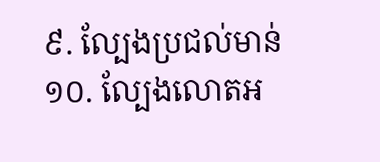៩. ល្បែងប្រជល់មាន់
១០. ល្បែងលោតអ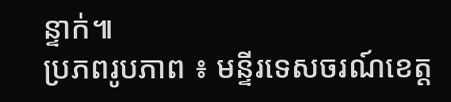ន្ទាក់៕
ប្រភពរូបភាព ៖ មន្ទីរទេសចរណ៍ខេត្ត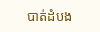បាត់ដំបង